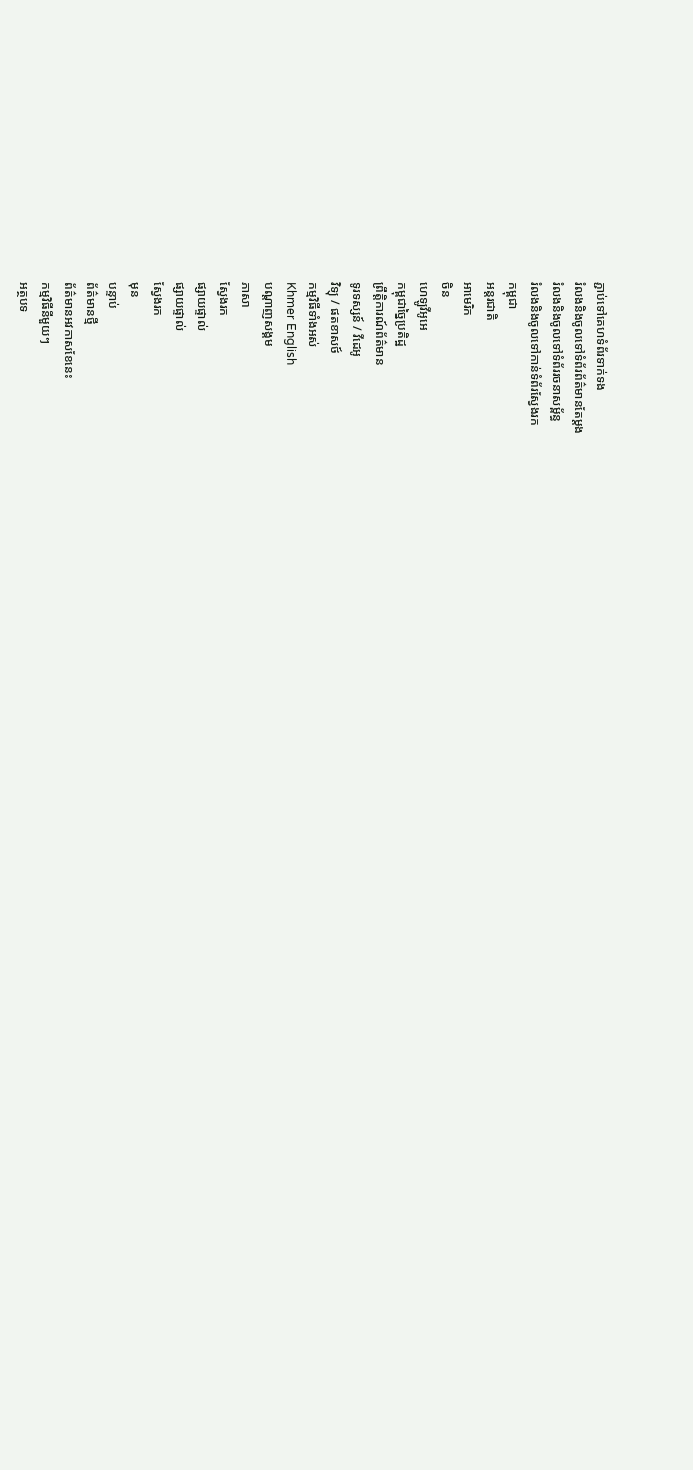ភ្ជាប់ទៅគេហទំព័រទាក់ទង
រំលងនិងចូលទៅទំព័រព័ត៌មានតែម្តង
រំលងនិងចូលទៅទំព័ររចនាសម្ព័ន្ធ
រំលងនិងចូលទៅកាន់ទំព័រស្វែងរក
កម្ពុជា
អន្តរជាតិ
អាមេរិក
ចិន
ហេឡូវីអូអេ
កម្ពុជាច្នៃប្រតិដ្ឋ
ព្រឹត្តិការណ៍ព័ត៌មាន
ទូរទស្សន៍ / វីដេអូ
វិទ្យុ / ផតខាសថ៍
កម្មវិធីទាំងអស់
Khmer English
បណ្តាញសង្គម
ភាសា
ស្វែងរក
ផ្សាយផ្ទាល់
ផ្សាយផ្ទាល់
ស្វែងរក
មុន
បន្ទាប់
ព័ត៌មានថ្មី
ព័ត៌មានអវកាសខែនេះ
កម្មវិធីនីមួយៗ
អត្ថបទ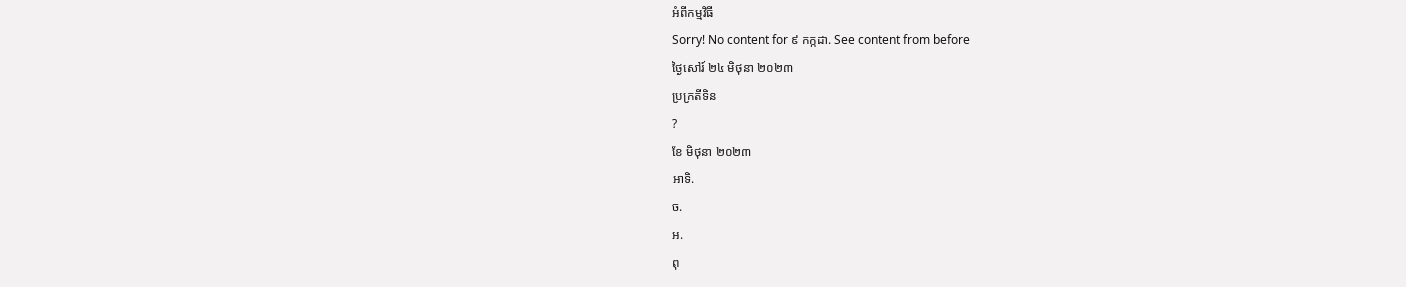អំពីកម្មវិធី
Sorry! No content for ៩ កក្កដា. See content from before
ថ្ងៃសៅរ៍ ២៤ មិថុនា ២០២៣
ប្រក្រតីទិន
?
ខែ មិថុនា ២០២៣
អាទិ.
ច.
អ.
ពុ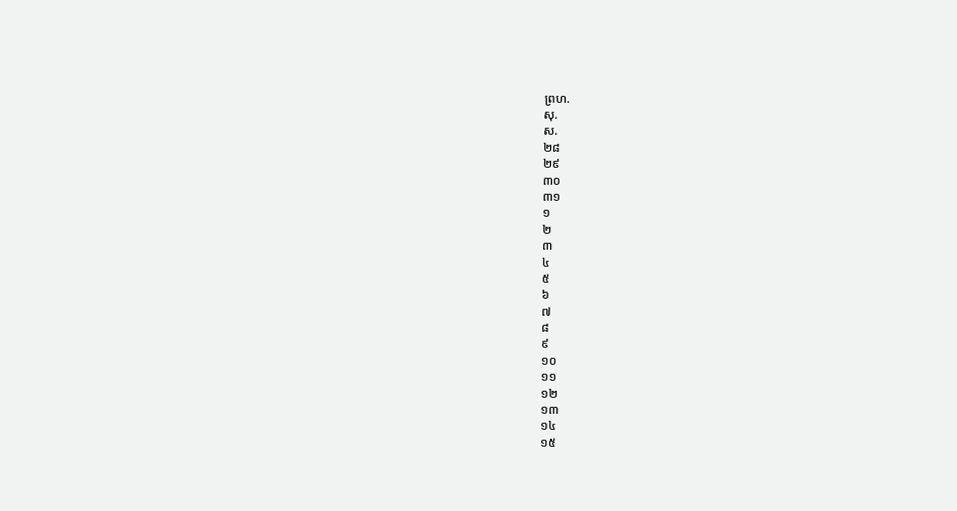ព្រហ.
សុ.
ស.
២៨
២៩
៣០
៣១
១
២
៣
៤
៥
៦
៧
៨
៩
១០
១១
១២
១៣
១៤
១៥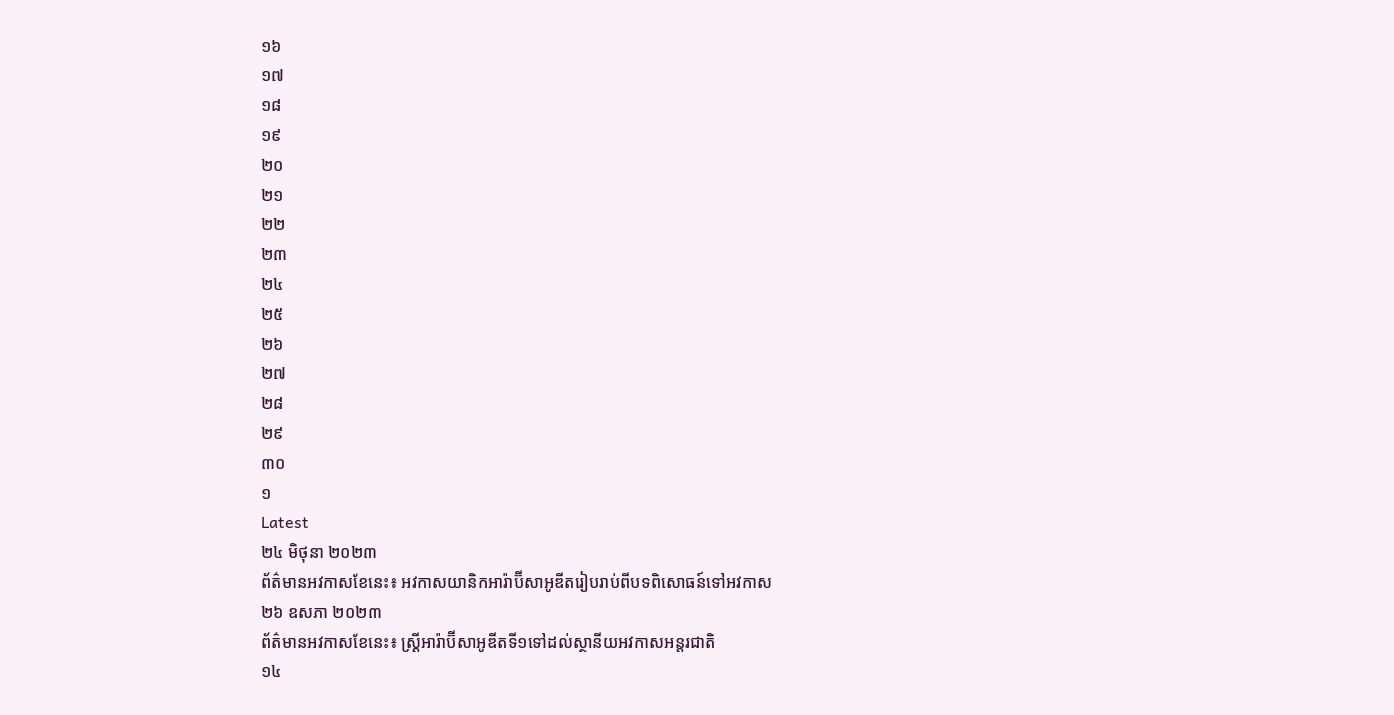១៦
១៧
១៨
១៩
២០
២១
២២
២៣
២៤
២៥
២៦
២៧
២៨
២៩
៣០
១
Latest
២៤ មិថុនា ២០២៣
ព័ត៌មានអវកាសខែនេះ៖ អវកាសយានិកអារ៉ាប៊ីសាអូឌីតរៀបរាប់ពីបទពិសោធន៍ទៅអវកាស
២៦ ឧសភា ២០២៣
ព័ត៌មានអវកាសខែនេះ៖ ស្រ្តីអារ៉ាប៊ីសាអូឌីតទី១ទៅដល់ស្ថានីយអវកាសអន្តរជាតិ
១៤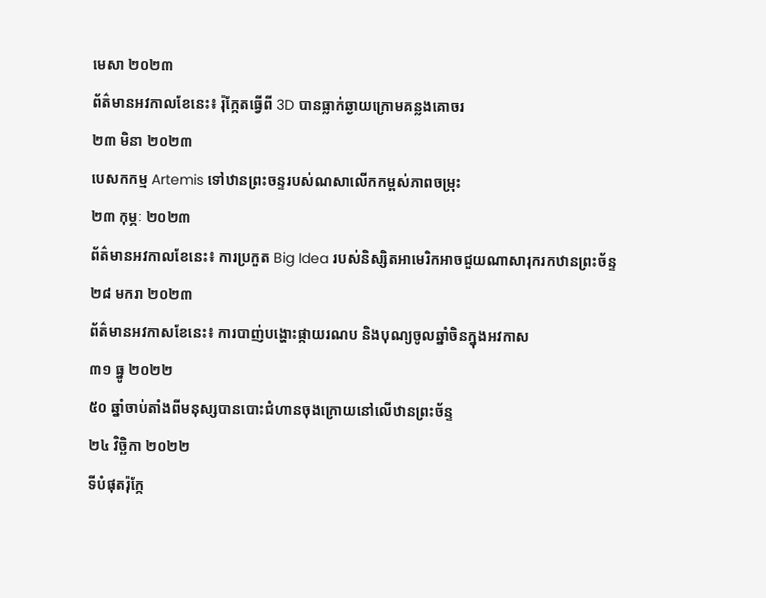មេសា ២០២៣
ព័ត៌មានអវកាលខែនេះ៖ រ៉ុក្កែតធ្វើពី 3D បានធ្លាក់ឆ្ងាយក្រោមគន្លងគោចរ
២៣ មិនា ២០២៣
បេសកកម្ម Artemis ទៅឋានព្រះចន្ទរបស់ណសាលើកកម្ពស់ភាពចម្រុះ
២៣ កុម្ភៈ ២០២៣
ព័ត៌មានអវកាលខែនេះ៖ ការប្រកួត Big Idea របស់និស្សិតអាមេរិកអាចជួយណាសារុករកឋានព្រះច័ន្ទ
២៨ មករា ២០២៣
ព័ត៌មានអវកាសខែនេះ៖ ការបាញ់បង្ហោះផ្កាយរណប និងបុណ្យចូលឆ្នាំចិនក្នុងអវកាស
៣១ ធ្នូ ២០២២
៥០ ឆ្នាំចាប់តាំងពីមនុស្សបានបោះជំហានចុងក្រោយនៅលើឋានព្រះច័ន្ទ
២៤ វិច្ឆិកា ២០២២
ទីបំផុតរ៉ុក្កែ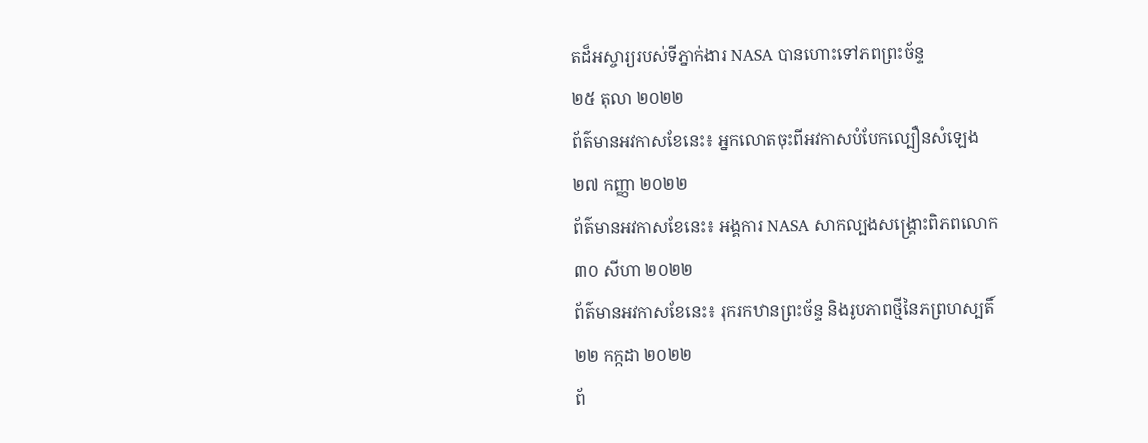តដ៏អស្ចារ្យរបស់ទីភ្នាក់ងារ NASA បានហោះទៅភពព្រះច័ន្ទ
២៥ តុលា ២០២២
ព័ត៌មានអវកាសខែនេះ៖ អ្នកលោតចុះពីអវកាសបំបែកល្បឿនសំឡេង
២៧ កញ្ញា ២០២២
ព័ត៌មានអវកាសខែនេះ៖ អង្គការ NASA សាកល្បងសង្គ្រោះពិភពលោក
៣០ សីហា ២០២២
ព័ត៌មានអវកាសខែនេះ៖ រុករកឋានព្រះច័ន្ទ និងរូបភាពថ្មីនៃភព្រហស្បតិ៍
២២ កក្កដា ២០២២
ព័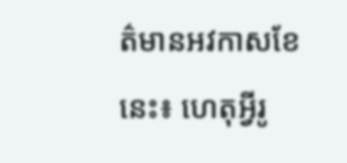ត៌មានអវកាសខែនេះ៖ ហេតុអ្វីរូ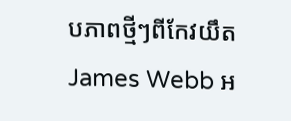បភាពថ្មីៗពីកែវយឹត James Webb អ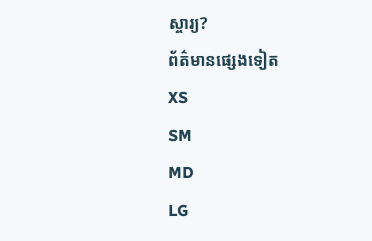ស្ចារ្យ?
ព័ត៌មានផ្សេងទៀត
XS
SM
MD
LG